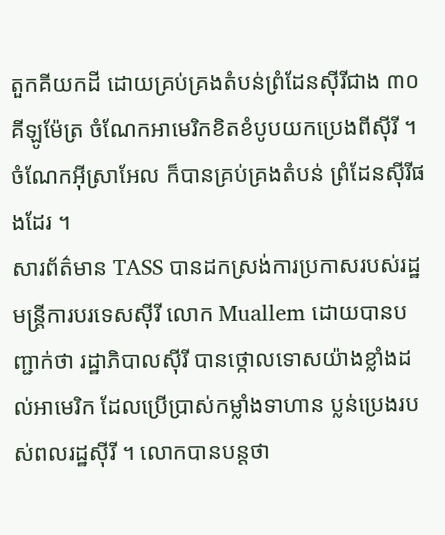តួកគីយកដី ដោយគ្រប់គ្រងតំបន់ព្រំដែនស៊ីរីជាង ៣០គីឡូម៉ែត្រ ចំណែកអាមេរិកខិតខំបូបយកប្រេងពីស៊ីរី ។ ចំណែកអ៊ីស្រាអែល ក៏បានគ្រប់គ្រងតំបន់ ព្រំដែនស៊ីរីផងដែរ ។
សារព័ត៌មាន TASS បានដកស្រង់ការប្រកាសរបស់រដ្ឋមន្ត្រីការបរទេសស៊ីរី លោក Muallem ដោយបានបញ្ជាក់ថា រដ្ឋាភិបាលស៊ីរី បានថ្កោលទោសយ៉ាងខ្លាំងដល់អាមេរិក ដែលប្រើប្រាស់កម្លាំងទាហាន ប្លន់ប្រេងរបស់ពលរដ្ឋស៊ីរី ។ លោកបានបន្តថា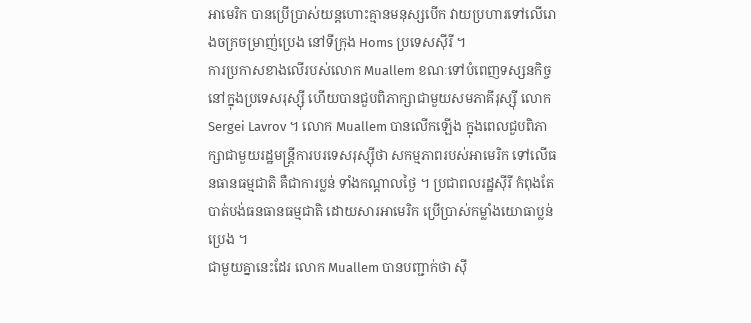អាមេរិក បានប្រើប្រាស់យន្តហោះគ្មានមនុស្សបើក វាយប្រហារទៅលើរោងចក្រចម្រាញ់ប្រេង នៅទីក្រុង Homs ប្រទេសស៊ីរី ។
ការប្រកាសខាងលើរបស់លោក Muallem ខណៈទៅបំពេញទស្សនកិច្ច នៅក្នុងប្រទេសរុស្ស៊ី ហើយបានជួបពិភាក្សាជាមួយសមភាគីរុស្ស៊ី លោក Sergei Lavrov ។ លោក Muallem បានលើកឡើង ក្នុងពេលជួបពិភាក្សាជាមួយរដ្ឋមន្ត្រីការបរទេសរុស្ស៊ីថា សកម្មភាពរបស់អាមេរិក ទៅលើធនធានធម្មជាតិ គឺជាការប្លន់ ទាំងកណ្តាលថ្ងៃ ។ ប្រជាពលរដ្ឋស៊ីរី កំពុងតែបាត់បង់ធនធានធម្មជាតិ ដោយសារអាមេរិក ប្រើប្រាស់កម្លាំងយោធាប្លន់ប្រេង ។
ជាមួយគ្នានេះដែរ លោក Muallem បានបញ្ជាក់ថា ស៊ី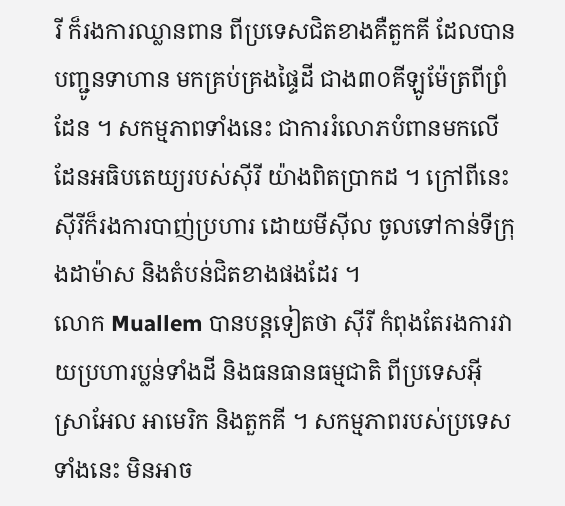រី ក៏រងការឈ្លានពាន ពីប្រទេសជិតខាងគឺតួកគី ដែលបានបញ្ជូនទាហាន មកគ្រប់គ្រងផ្ទៃដី ជាង៣០គីឡូម៉ែត្រពីព្រំដែន ។ សកម្មភាពទាំងនេះ ជាការរំលោភបំពានមកលើដែនអធិបតេយ្យរបស់ស៊ីរី យ៉ាងពិតប្រាកដ ។ ក្រៅពីនេះ ស៊ីរីក៏រងការបាញ់ប្រហារ ដោយមីស៊ីល ចូលទៅកាន់ទីក្រុងដាម៉ាស និងតំបន់ជិតខាងផងដែរ ។
លោក Muallem បានបន្តទៀតថា ស៊ីរី កំពុងតែរងការវាយប្រហារប្លន់ទាំងដី និងធនធានធម្មជាតិ ពីប្រទេសអ៊ីស្រាអែល អាមេរិក និងតួកគី ។ សកម្មភាពរបស់ប្រទេសទាំងនេះ មិនអាច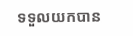ទទួលយកបាន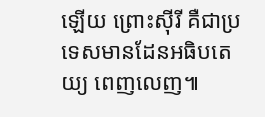ឡើយ ព្រោះស៊ីរី គឺជាប្រទេសមានដែនអធិបតេយ្យ ពេញលេញ៕